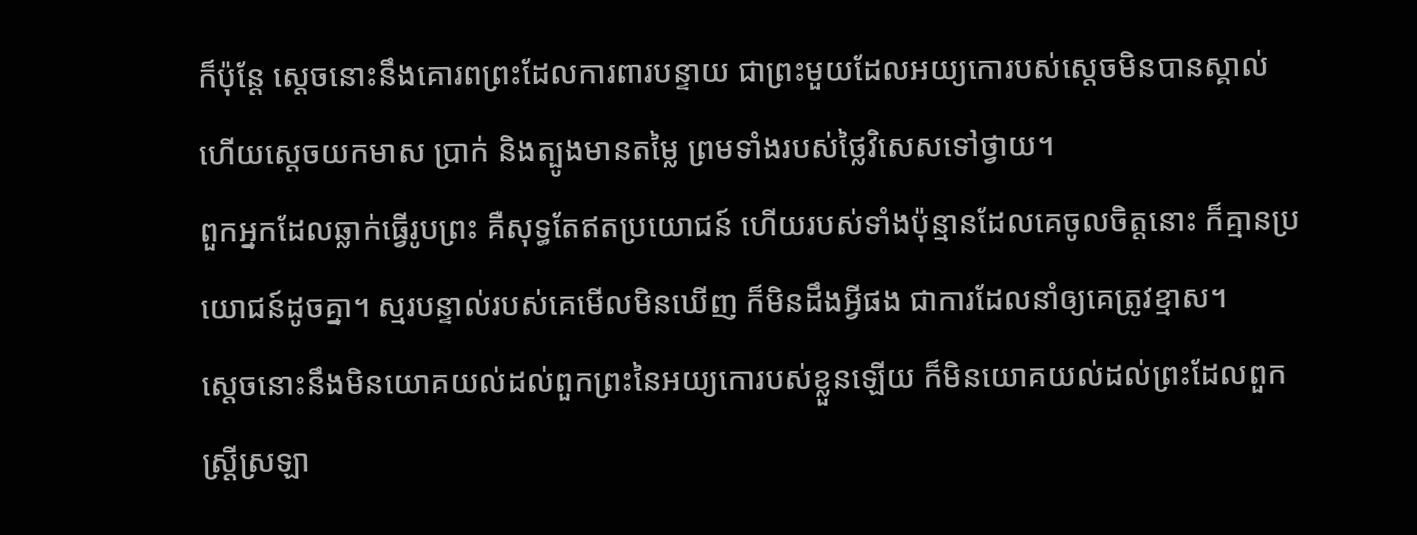ក៏ប៉ុន្ដែ ស្ដេចនោះនឹងគោរពព្រះដែលការពារបន្ទាយ ជាព្រះមួយដែលអយ្យកោរបស់ស្ដេចមិនបានស្គាល់ ហើយស្ដេចយកមាស ប្រាក់ និងត្បូងមានតម្លៃ ព្រមទាំងរបស់ថ្លៃវិសេសទៅថ្វាយ។
ពួកអ្នកដែលឆ្លាក់ធ្វើរូបព្រះ គឺសុទ្ធតែឥតប្រយោជន៍ ហើយរបស់ទាំងប៉ុន្មានដែលគេចូលចិត្តនោះ ក៏គ្មានប្រយោជន៍ដូចគ្នា។ ស្មរបន្ទាល់របស់គេមើលមិនឃើញ ក៏មិនដឹងអ្វីផង ជាការដែលនាំឲ្យគេត្រូវខ្មាស។
ស្ដេចនោះនឹងមិនយោគយល់ដល់ពួកព្រះនៃអយ្យកោរបស់ខ្លួនឡើយ ក៏មិនយោគយល់ដល់ព្រះដែលពួកស្ដ្រីស្រឡា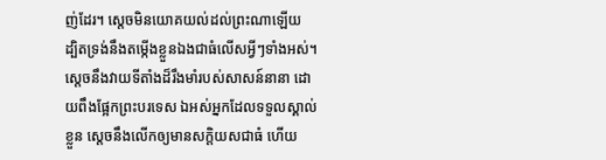ញ់ដែរ។ ស្ដេចមិនយោគយល់ដល់ព្រះណាឡើយ ដ្បិតទ្រង់នឹងតម្កើងខ្លួនឯងជាធំលើសអ្វីៗទាំងអស់។
ស្ដេចនឹងវាយទីតាំងដ៏រឹងមាំរបស់សាសន៍នានា ដោយពឹងផ្អែកព្រះបរទេស ឯអស់អ្នកដែលទទួលស្គាល់ខ្លួន ស្ដេចនឹងលើកឲ្យមានសក្តិយសជាធំ ហើយ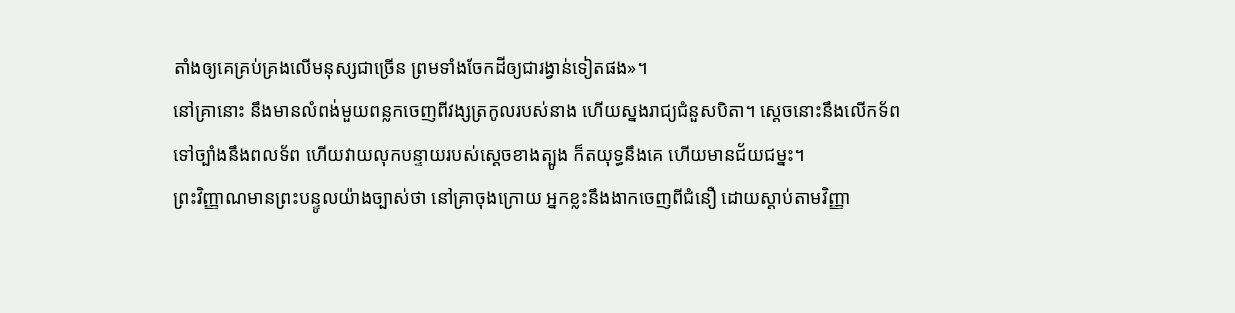តាំងឲ្យគេគ្រប់គ្រងលើមនុស្សជាច្រើន ព្រមទាំងចែកដីឲ្យជារង្វាន់ទៀតផង»។
នៅគ្រានោះ នឹងមានលំពង់មួយពន្លកចេញពីវង្សត្រកូលរបស់នាង ហើយស្នងរាជ្យជំនួសបិតា។ ស្តេចនោះនឹងលើកទ័ពទៅច្បាំងនឹងពលទ័ព ហើយវាយលុកបន្ទាយរបស់ស្ដេចខាងត្បូង ក៏តយុទ្ធនឹងគេ ហើយមានជ័យជម្នះ។
ព្រះវិញ្ញាណមានព្រះបន្ទូលយ៉ាងច្បាស់ថា នៅគ្រាចុងក្រោយ អ្នកខ្លះនឹងងាកចេញពីជំនឿ ដោយស្តាប់តាមវិញ្ញា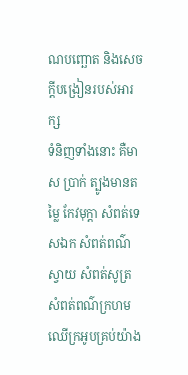ណបញ្ឆោត និងសេចក្ដីបង្រៀនរបស់អារក្ស
ទំនិញទាំងនោះ គឺមាស ប្រាក់ ត្បូងមានតម្លៃ កែវមុក្តា សំពត់ទេសឯក សំពត់ពណ៌ស្វាយ សំពត់សូត្រ សំពត់ពណ៌ក្រហម ឈើក្រអូបគ្រប់យ៉ាង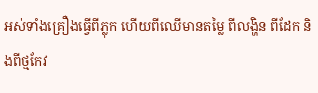អស់ទាំងគ្រឿងធ្វើពីភ្លុក ហើយពីឈើមានតម្លៃ ពីលង្ហិន ពីដែក និងពីថ្មកែវ